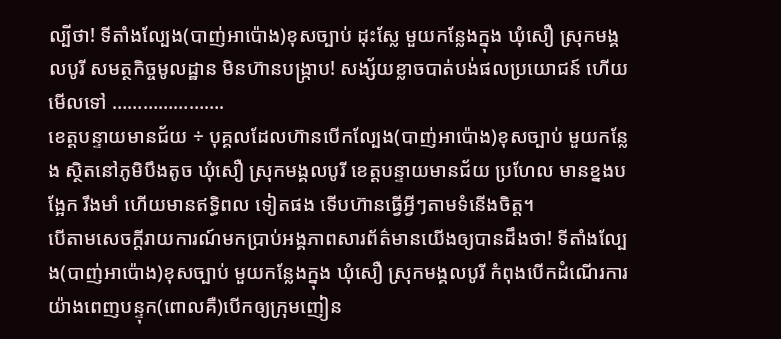ល្បីថា! ទីតាំងល្បែង(បាញ់អាប៉ោង)ខុសច្បាប់ ដុះស្លែ មួយកន្លែងក្នុង ឃុំសឿ ស្រុកមង្គលបូរី សមត្ថកិច្ចមូលដ្ឋាន មិនហ៊ានបង្ក្រាប! សង្ស័យខ្លាចបាត់បង់ផលប្រយោជន៍ ហើយមើលទៅ ………………….
ខេត្តបន្ទាយមានជ័យ ÷ បុគ្គលដែលហ៊ានបើកល្បែង(បាញ់អាប៉ោង)ខុសច្បាប់ មួយកន្លែង ស្ថិតនៅភូមិបឹងតូច ឃុំសឿ ស្រុកមង្គលបូរី ខេត្តបន្ទាយមានជ័យ ប្រហែល មានខ្នងបង្អែក រឹងមាំ ហើយមានឥទ្ធិពល ទៀតផង ទើបហ៊ានធ្វើអ្វីៗតាមទំនើងចិត្ត។
បើតាមសេចក្តីរាយការណ៍មកប្រាប់អង្គភាពសារព័ត៌មានយើងឲ្យបានដឹងថា! ទីតាំងល្បែង(បាញ់អាប៉ោង)ខុសច្បាប់ មួយកន្លែងក្នុង ឃុំសឿ ស្រុកមង្គលបូរី កំពុងបើកដំណើរការយ៉ាងពេញបន្ទុក(ពោលគឺ)បើកឲ្យក្រុមញៀន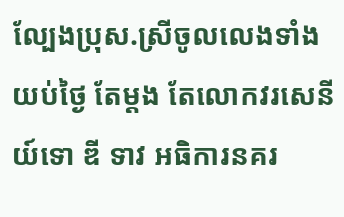ល្បែងប្រុស.ស្រីចូលលេងទាំងយប់ថ្ងៃ តែម្តង តែលោកវរសេនីយ៍ទោ ឌី ទាវ អធិការនគរ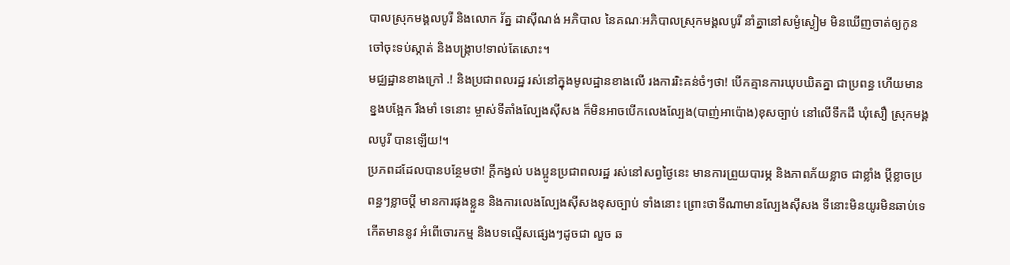បាលស្រុកមង្គលបូរី និងលោក រ័ត្ន ដាសុីណង់ អភិបាល នៃគណៈអភិបាលស្រុកមង្គលបូរី នាំគ្នានៅសម្ងំស្ងៀម មិនឃើញចាត់ឲ្យកូនចៅចុះទប់ស្កាត់ និងបង្ក្រាប!ទាល់តែសោះ។
មជ្ឈដ្ឋានខាងក្រៅ .! និងប្រជាពលរដ្ឋ រស់នៅក្នុងមូលដ្ឋានខាងលើ រងការរិះគន់ចំៗថា! បើកគ្មានការឃុបឃិតគ្នា ជាប្រពន្ធ ហើយមានខ្នងបង្អែក រឹងមាំ ទេនោះ ម្ចាស់ទីតាំងល្បែងស៊ីសង ក៏មិនអាចបើកលេងល្បែង(បាញ់អាប៉ោង)ខុសច្បាប់ នៅលើទឹកដី ឃុំសឿ ស្រុកមង្គលបូរី បានឡើយ!។
ប្រភពដដែលបានបន្ថែមថា! ក្តីកង្វល់ បងប្អូនប្រជាពលរដ្ឋ រស់នៅសព្វថ្ងៃនេះ មានការព្រួយបារម្ភ និងភាពភ័យខ្លាច ជាខ្លាំង ប្តីខ្លាចប្រពន្ធៗខ្លាចប្តី មានការផុងខ្លួន និងការលេងល្បែងស៊ីសងខុសច្បាប់ ទាំងនោះ ព្រោះថាទីណាមានល្បែងសុីសង ទីនោះមិនយូរមិនឆាប់ទេ កើតមាននូវ អំពើចោរកម្ម និងបទល្មើសផ្សេងៗដូចជា លួច ឆ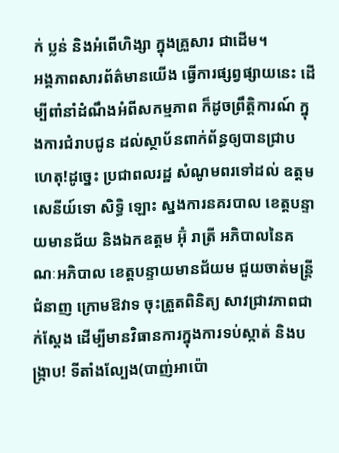ក់ ប្លន់ និងអំពើហិង្សា ក្នុងគ្រួសារ ជាដើម។
អង្គភាពសារព័ត៌មានយើង ធ្វើការផ្សព្វផ្សាយនេះ ដើម្បីពាំនាំដំណឹងអំពីសកម្មភាព ក៏ដូចព្រឹត្តិការណ៍ ក្នុងការជំរាបជូន ដល់ស្ថាប័នពាក់ព័ន្ធឲ្យបានជ្រាប ហេតុ!ដូច្នេះ ប្រជាពលរដ្ឋ សំណូមពរទៅដល់ ឧត្តមសេនីយ៍ទោ សិទ្ធិ ឡោះ ស្នងការនគរបាល ខេត្តបន្ទាយមានជ័យ និងឯកឧត្តម អ៊ុំ រាត្រី អភិបាលនៃគណៈអភិបាល ខេត្តបន្ទាយមានជ័យម ជួយចាត់មន្រ្តី ជំនាញ ក្រោមឱវាទ ចុះត្រួតពិនិត្យ សាវជ្រាវភាពជាក់ស្តែង ដើម្បីមានវិធានការក្នុងការទប់ស្កាត់ និងបង្ក្រាប! ទីតាំងល្បែង(បាញ់អាប៉ោ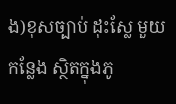ង)ខុសច្បាប់ ដុះស្លែ មួយកន្លែង ស្ថិតក្នុងភូ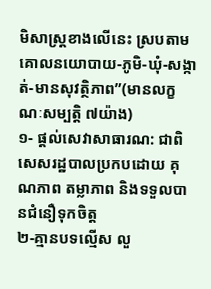មិសាស្ត្រខាងលើនេះ ស្របតាមគោលនយោបាយ-ភូមិ-ឃុំ-សង្កាត់-មានសុវត្ថិភាព”(មានលក្ខណៈសម្បត្តិ ៧យ៉ាង)
១- ផ្តល់សេវាសាធារណ: ជាពិសេសរដ្ឋបាលប្រកបដោយ គុណភាព តម្លាភាព និងទទួលបានជំនឿទុកចិត្ត
២-គ្មានបទល្មើស លួ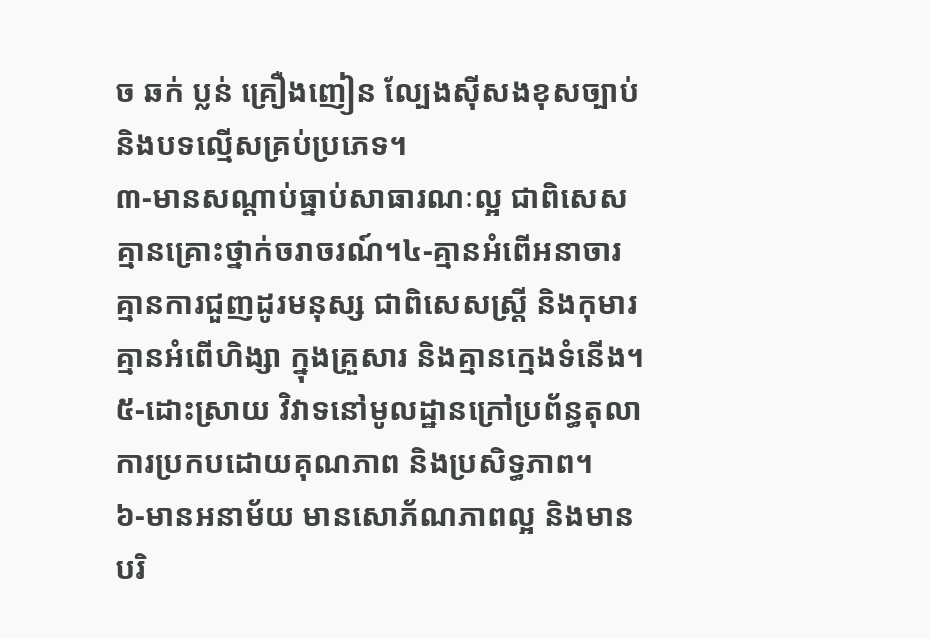ច ឆក់ ប្លន់ គ្រឿងញៀន ល្បែងស៊ីសងខុសច្បាប់ និងបទល្មើសគ្រប់ប្រភេទ។
៣-មានសណ្តាប់ធ្នាប់សាធារណៈល្អ ជាពិសេស គ្មានគ្រោះថ្នាក់ចរាចរណ៍។៤-គ្មានអំពើអនាចារ គ្មានការជួញដូរមនុស្ស ជាពិសេសស្រ្តី និងកុមារ គ្មានអំពើហិង្សា ក្នុងគ្រួសារ និងគ្មានក្មេងទំនើង។
៥-ដោះស្រាយ វិវាទនៅមូលដ្ឋានក្រៅប្រព័ន្ធតុលាការប្រកបដោយគុណភាព និងប្រសិទ្ធភាព។
៦-មានអនាម័យ មានសោភ័ណភាពល្អ និងមានបរិ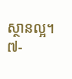ស្ថានល្អ។
៧-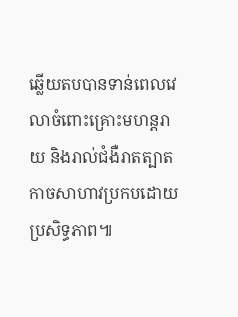ឆ្លើយតបបានទាន់ពេលវេលាចំពោះគ្រោះមហន្តរាយ និងរាល់ជំងឺរាតត្បាតកាចសាហាវប្រកបដោយប្រសិទ្ធភាព៕